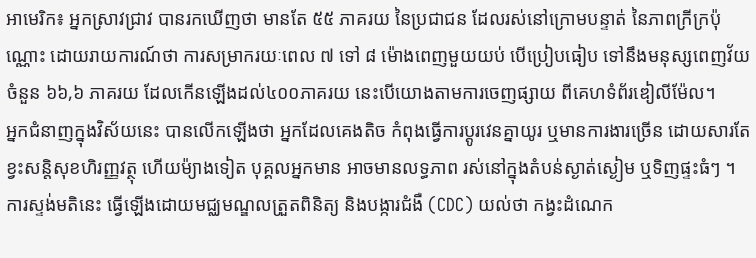អាមេរិក៖ អ្នកស្រាវជ្រាវ បានរកឃើញថា មានតែ ៥៥ ភាគរយ នៃប្រជាជន ដែលរស់នៅក្រោមបន្ទាត់ នៃភាពក្រីក្រប៉ុណ្ណោះ ដោយរាយការណ៍ថា ការសម្រាករយៈពេល ៧ ទៅ ៨ ម៉ោងពេញមួយយប់ បើប្រៀបធៀប ទៅនឹងមនុស្សពេញវ័យចំនួន ៦៦,៦ ភាគរយ ដែលកើនឡើងដល់៤០០ភាគរយ នេះបើយោងតាមការចេញផ្សាយ ពីគេហទំព័រឌៀលីម៉ែល។
អ្នកជំនាញក្នុងវិស័យនេះ បានលើកឡើងថា អ្នកដែលគេងតិច កំពុងធ្វើការប្តូរវេនគ្នាយូរ ឬមានការងារច្រើន ដោយសារតែខ្វះសន្តិសុខហិរញ្ញវត្ថុ ហើយម៉្យាងទៀត បុគ្គលអ្នកមាន អាចមានលទ្ធភាព រស់នៅក្នុងតំបន់ស្ងាត់ស្ងៀម ឬទិញផ្ទះធំៗ ។ ការស្ទង់មតិនេះ ធ្វើឡើងដោយមជ្ឈមណ្ឌលត្រួតពិនិត្យ និងបង្ការជំងឺ (CDC) យល់ថា កង្វះដំណេក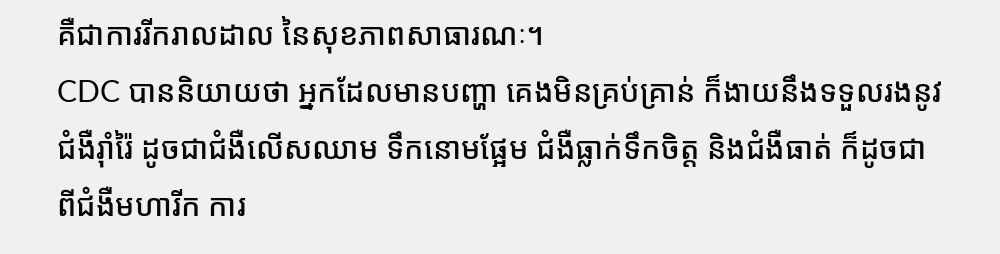គឺជាការរីករាលដាល នៃសុខភាពសាធារណៈ។
CDC បាននិយាយថា អ្នកដែលមានបញ្ហា គេងមិនគ្រប់គ្រាន់ ក៏ងាយនឹងទទួលរងនូវជំងឺរ៉ាំរ៉ៃ ដូចជាជំងឺលើសឈាម ទឹកនោមផ្អែម ជំងឺធ្លាក់ទឹកចិត្ត និងជំងឺធាត់ ក៏ដូចជាពីជំងឺមហារីក ការ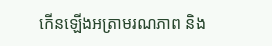កើនឡើងអត្រាមរណភាព និង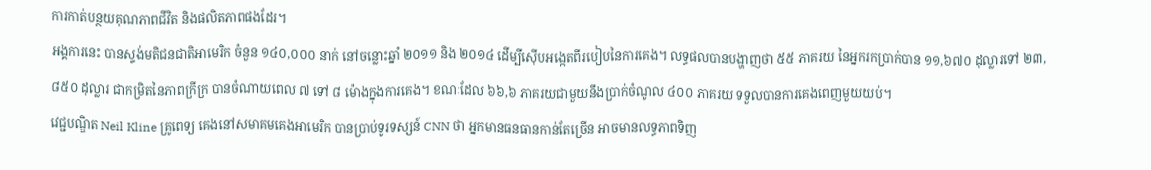ការកាត់បន្ថយគុណភាពជីវិត និងផលិតភាពផងដែរ។
អង្គការនេះ បានស្ទង់មតិជនជាតិអាមេរិក ចំនួន ១៤០,០០០ នាក់ នៅចន្លោះឆ្នាំ ២០១១ និង ២០១៤ ដើម្បីស៊ើបអង្កេតពីរបៀបនៃការគេង។ លទ្ធផលបានបង្ហាញថា ៥៥ ភាគរយ នៃអ្នករកប្រាក់បាន ១១,៦៧០ ដុល្លារទៅ ២៣,៨៥០ ដុល្លារ ជាកម្រិតនៃភាពក្រីក្រ បានចំណាយពេល ៧ ទៅ ៨ ម៉ោងក្នុងការគេង។ ខណៈដែល ៦៦,៦ ភាគរយជាមួយនឹងប្រាក់ចំណូល ៤០០ ភាគរយ ទទួលបានការគេងពេញមួយយប់។
វេជ្ជបណ្ឌិត Neil Kline គ្រូពេទ្យ គេងនៅសមាគមគេងអាមេរិក បានប្រាប់ទូរទស្សន៍ CNN ថា អ្នកមានធនធានកាន់តែច្រើន អាចមានលទ្ធភាពទិញ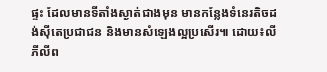ផ្ទះ ដែលមានទីតាំងស្ងាត់ជាងមុន មានកន្លែងទំនេរតិចដង់ស៊ីតេប្រជាជន និងមានសំឡេងល្អប្រសើរ៕ ដោយ៖លី ភីលីព